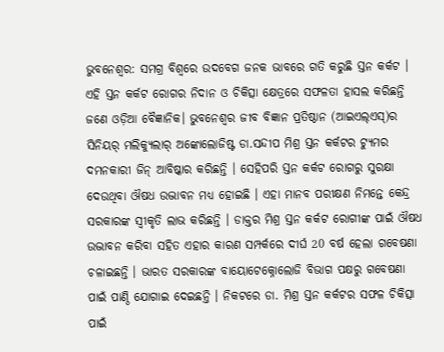ଭୁବନେଶ୍ବର: ସମଗ୍ର ବିଶ୍ବରେ ଉଦବେଗ ଜନକ ଭାବରେ ଗତି କରୁଛି ସ୍ତନ କର୍କଟ । ଏହି ସ୍ତନ କର୍କଟ ରୋଗର ନିଦାନ ଓ ଚିକିତ୍ସା କ୍ଷେତ୍ରରେ ସଫଳତା ହାସଲ କରିଛନ୍ତି ଜଣେ ଓଡ଼ିଆ ବୈଜ୍ଞାନିକ। ଭୁବନେଶ୍ବର ଜୀବ ବିଜ୍ଞାନ ପ୍ରତିଷ୍ଠାନ (ଆଇଏଲ୍ଏସ୍)ର ସିନିୟର୍ ମଲିକ୍ୟୁଲାର୍ ଅଙ୍କୋଲୋଜିଷ୍ଟ ଡା.ସନ୍ଦୀପ ମିଶ୍ର ସ୍ତନ କର୍କଟର ଟ୍ୟୁମର ଦମନକାରୀ ଜିନ୍ ଆବିଷ୍କାର କରିଛନ୍ତି । ସେହିପରି ସ୍ତନ କର୍କଟ ରୋଗରୁ ସୁରକ୍ଷା ଦେଉଥିବା ଔଷଧ ଉଦ୍ଭାବନ ମଧ୍ୟ ହୋଇଛି । ଏହା ମାନବ ପରୀକ୍ଷଣ ନିମନ୍ତେ କେନ୍ଦ୍ର ସରକାରଙ୍କ ସ୍ବୀକୃତି ଲାଭ କରିଛନ୍ତି । ଡାକ୍ତର ମିଶ୍ର ସ୍ତନ କର୍କଟ ରୋଗୀଙ୍କ ପାଇଁ ଔଷଧ ଉଦ୍ଭାବନ କରିବା ସହିତ ଏହାର କାରଣ ସମ୍ପର୍କରେ ଦୀର୍ଘ 20 ବର୍ଷ ହେଲା ଗବେଷଣା ଚଳାଇଛନ୍ତି । ଭାରତ ସରକାରଙ୍କ ବାୟୋଟେକ୍ନୋଲୋଜି ବିଭାଗ ପକ୍ଷରୁ ଗବେଷଣା ପାଇଁ ପାଣ୍ଠି ଯୋଗାଇ ଦେଇଛନ୍ତି । ନିକଟରେ ଡା. ମିଶ୍ର ସ୍ତନ କର୍କଟର ସଫଳ ଚିକିତ୍ସା ପାଇଁ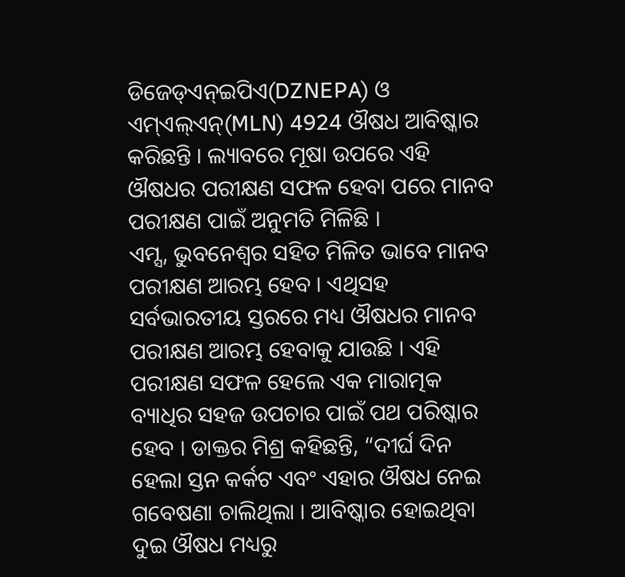ଡିଜେଡ୍ଏନ୍ଇପିଏ(DZNEPA) ଓ ଏମ୍ଏଲ୍ଏନ୍(MLN) 4924 ଔଷଧ ଆବିଷ୍କାର କରିଛନ୍ତି । ଲ୍ୟାବରେ ମୂଷା ଉପରେ ଏହି ଔଷଧର ପରୀକ୍ଷଣ ସଫଳ ହେବା ପରେ ମାନବ ପରୀକ୍ଷଣ ପାଇଁ ଅନୁମତି ମିଳିଛି ।
ଏମ୍ସ, ଭୁବନେଶ୍ବର ସହିତ ମିଳିତ ଭାବେ ମାନବ ପରୀକ୍ଷଣ ଆରମ୍ଭ ହେବ । ଏଥିସହ ସର୍ବଭାରତୀୟ ସ୍ତରରେ ମଧ୍ୟ ଔଷଧର ମାନବ ପରୀକ୍ଷଣ ଆରମ୍ଭ ହେବାକୁ ଯାଉଛି । ଏହି ପରୀକ୍ଷଣ ସଫଳ ହେଲେ ଏକ ମାରାତ୍ମକ ବ୍ୟାଧିର ସହଜ ଉପଚାର ପାଇଁ ପଥ ପରିଷ୍କାର ହେବ । ଡାକ୍ତର ମିଶ୍ର କହିଛନ୍ତି, “ଦୀର୍ଘ ଦିନ ହେଲା ସ୍ତନ କର୍କଟ ଏବଂ ଏହାର ଔଷଧ ନେଇ ଗବେଷଣା ଚାଲିଥିଲା । ଆବିଷ୍କାର ହୋଇଥିବା ଦୁଇ ଔଷଧ ମଧ୍ୟରୁ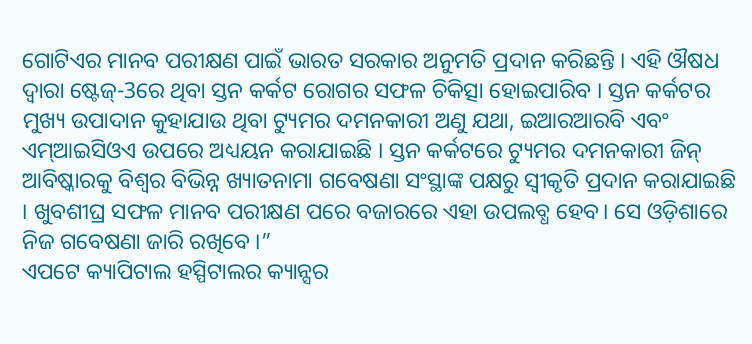ଗୋଟିଏର ମାନବ ପରୀକ୍ଷଣ ପାଇଁ ଭାରତ ସରକାର ଅନୁମତି ପ୍ରଦାନ କରିଛନ୍ତି । ଏହି ଔଷଧ ଦ୍ବାରା ଷ୍ଟେଜ୍-3ରେ ଥିବା ସ୍ତନ କର୍କଟ ରୋଗର ସଫଳ ଚିକିତ୍ସା ହୋଇପାରିବ । ସ୍ତନ କର୍କଟର ମୁଖ୍ୟ ଉପାଦାନ କୁହାଯାଉ ଥିବା ଟ୍ୟୁମର ଦମନକାରୀ ଅଣୁ ଯଥା, ଇଆରଆରବି ଏବଂ ଏମ୍ଆଇସିଓଏ ଉପରେ ଅଧ୍ୟୟନ କରାଯାଇଛି । ସ୍ତନ କର୍କଟରେ ଟ୍ୟୁମର ଦମନକାରୀ ଜିନ୍ ଆବିଷ୍କାରକୁ ବିଶ୍ୱର ବିଭିନ୍ନ ଖ୍ୟାତନାମା ଗବେଷଣା ସଂସ୍ଥାଙ୍କ ପକ୍ଷରୁ ସ୍ବୀକୃତି ପ୍ରଦାନ କରାଯାଇଛି । ଖୁବଶୀଘ୍ର ସଫଳ ମାନବ ପରୀକ୍ଷଣ ପରେ ବଜାରରେ ଏହା ଉପଲବ୍ଧ ହେବ। ସେ ଓଡ଼ିଶାରେ ନିଜ ଗବେଷଣା ଜାରି ରଖିବେ ।”
ଏପଟେ କ୍ୟାପିଟାଲ ହସ୍ପିଟାଲର କ୍ୟାନ୍ସର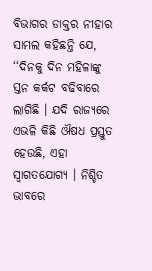ବିଭାଗର ଡାକ୍ତର ନୀହାର ସାମଲ କହିଛନ୍ତି ଯେ, ‘‘ଦିନକୁ ଦିନ ମହିଳାଙ୍କୁ ସ୍ତନ କର୍କଟ ବଢିବାରେ ଲାଗିଛି । ଯଦି ରାଜ୍ୟରେ ଏଭଳି କିଛି ଔଷଧ ପ୍ରସ୍ତୁତ ହେଉଛି, ଏହା ସ୍ଵାଗତଯୋଗ୍ୟ । ନିଶ୍ଚିତ ଭାବରେ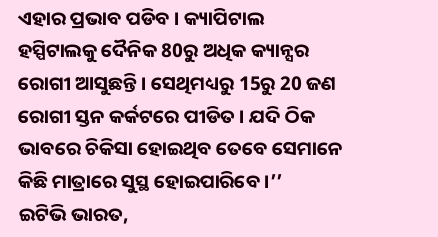ଏହାର ପ୍ରଭାବ ପଡିବ । କ୍ୟାପିଟାଲ ହସ୍ପିଟାଲକୁ ଦୈନିକ 80ରୁ ଅଧିକ କ୍ୟାନ୍ସର ରୋଗୀ ଆସୁଛନ୍ତି । ସେଥିମଧ୍ୟରୁ 15ରୁ 20 ଜଣ ରୋଗୀ ସ୍ତନ କର୍କଟରେ ପୀଡିତ । ଯଦି ଠିକ ଭାବରେ ଚିକିସା ହୋଇଥିବ ତେବେ ସେମାନେ କିଛି ମାତ୍ରାରେ ସୁସ୍ଥ ହୋଇପାରିବେ ।’’
ଇଟିଭି ଭାରତ,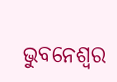ଭୁବନେଶ୍ବର